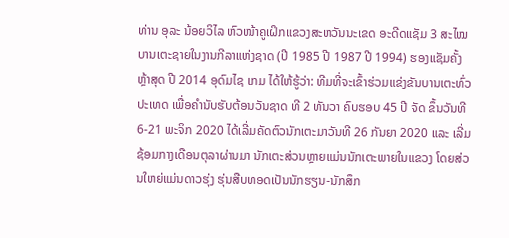ທ່ານ ອຸລະ ນ້ອຍວິໄລ ຫົວໜ້າຄູເຝິກແຂວງສະຫວັນນະເຂດ ອະດີດແຊັມ 3 ສະໄໝ ບານເຕະຊາຍໃນງານກີລາແຫ່ງຊາດ (ປີ 1985 ປີ 1987 ປີ 1994) ຮອງແຊັມຄັ້ງຫຼ້າສຸດ ປີ 2014 ອຸດົມໄຊ ເກມ ໄດ້ໃຫ້ຮູ້ວ່າ: ທີມທີ່ຈະເຂົ້າຮ່ວມແຂ່ງຂັນບານເຕະທົ່ວປະເທດ ເພື່ອຄຳນັບຮັບຕ້ອນວັນຊາດ ທີ 2 ທັນວາ ຄົບຮອບ 45 ປີ ຈັດ ຂຶ້ນວັນທີ 6-21 ພະຈິກ 2020 ໄດ້ເລີ່ມຄັດຕົວນັກເຕະມາວັນທີ 26 ກັນຍາ 2020 ແລະ ເລີ່ມຊ້ອມກາງເດືອນຕຸລາຜ່ານມາ ນັກເຕະສ່ວນຫຼາຍແມ່ນນັກເຕະພາຍໃນແຂວງ ໂດຍສ່ວນໃຫຍ່ແມ່ນດາວຮຸ່ງ ຮຸ່ນສືບທອດເປັນນັກຮຽນ-ນັກສຶກ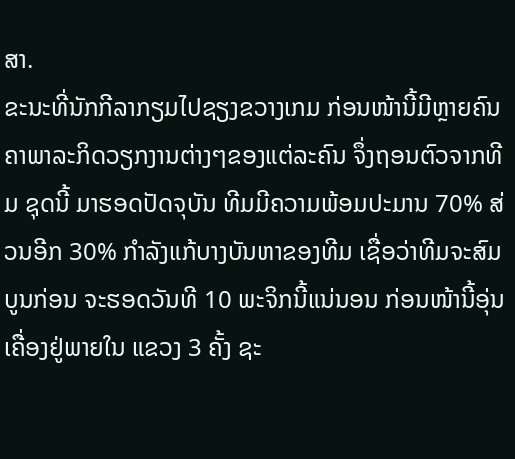ສາ.
ຂະນະທີ່ນັກກີລາກຽມໄປຊຽງຂວາງເກມ ກ່ອນໜ້ານີ້ມີຫຼາຍຄົນ ຄາພາລະກິດວຽກງານຕ່າງໆຂອງແຕ່ລະຄົນ ຈຶ່ງຖອນຕົວຈາກທີມ ຊຸດນີ້ ມາຮອດປັດຈຸບັນ ທີມມີຄວາມພ້ອມປະມານ 70% ສ່ວນອີກ 30% ກຳລັງແກ້ບາງບັນຫາຂອງທີມ ເຊື່ອວ່າທີມຈະສົມບູນກ່ອນ ຈະຮອດວັນທີ 10 ພະຈິກນີ້ແນ່ນອນ ກ່ອນໜ້ານີ້ອຸ່ນເຄື່ອງຢູ່ພາຍໃນ ແຂວງ 3 ຄັ້ງ ຊະ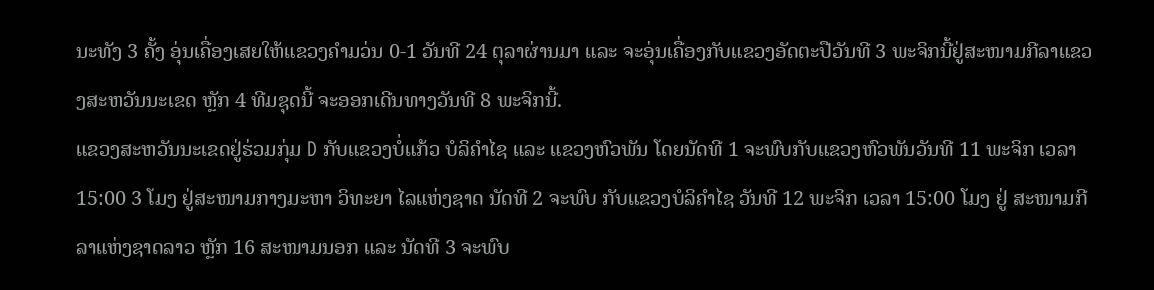ນະທັງ 3 ຄັ້ງ ອຸ່ນເຄື່ອງເສຍໃຫ້ແຂວງຄຳມວ່ນ 0-1 ວັນທີ 24 ຕຸລາຜ່ານມາ ແລະ ຈະອຸ່ນເຄື່ອງກັບແຂວງອັດຕະປືວັນທີ 3 ພະຈິກນີ້ຢູ່ສະໜາມກີລາແຂວງສະຫວັນນະເຂດ ຫຼັກ 4 ທີມຊຸດນີ້ ຈະອອກເດີນທາງວັນທີ 8 ພະຈິກນີ້.
ແຂວງສະຫວັນນະເຂດຢູ່ຮ່ວມກຸ່ມ D ກັບແຂວງບໍ່ແກ້ວ ບໍລິຄຳໄຊ ແລະ ແຂວງຫົວພັນ ໂດຍນັດທີ 1 ຈະພົບກັບແຂວງຫົວພັນວັນທີ 11 ພະຈິກ ເວລາ 15:00 3 ໂມງ ຢູ່ສະໜາມກາງມະຫາ ວິທະຍາ ໄລແຫ່ງຊາດ ນັດທີ 2 ຈະພົບ ກັບແຂວງບໍລິຄຳໄຊ ວັນທີ 12 ພະຈິກ ເວລາ 15:00 ໂມງ ຢູ່ ສະໜາມກີລາແຫ່ງຊາດລາວ ຫຼັກ 16 ສະໜາມນອກ ແລະ ນັດທີ 3 ຈະພົບ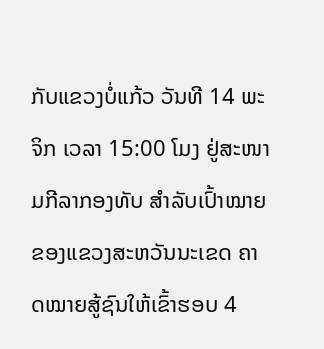ກັບແຂວງບໍ່ແກ້ວ ວັນທີ 14 ພະຈິກ ເວລາ 15:00 ໂມງ ຢູ່ສະໜາມກີລາກອງທັບ ສຳລັບເປົ້າໝາຍຂອງແຂວງສະຫວັນນະເຂດ ຄາດໝາຍສູ້ຊົນໃຫ້ເຂົ້າຮອບ 4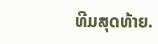ທີມສຸດທ້າຍ.